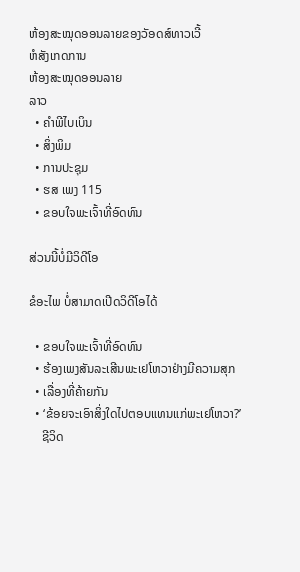ຫ້ອງສະໝຸດອອນລາຍຂອງວັອດສ໌ທາວເວີ້
ຫໍສັງເກດການ
ຫ້ອງສະໝຸດອອນລາຍ
ລາວ
  • ຄຳພີໄບເບິນ
  • ສິ່ງພິມ
  • ການປະຊຸມ
  • ຮສ ເພງ 115
  • ຂອບໃຈພະເຈົ້າທີ່ອົດທົນ

ສ່ວນນີ້ບໍ່ມີວິດີໂອ

ຂໍອະໄພ ບໍ່ສາມາດເປີດວິດີໂອໄດ້

  • ຂອບໃຈພະເຈົ້າທີ່ອົດທົນ
  • ຮ້ອງເພງສັນລະເສີນພະເຢໂຫວາຢ່າງມີຄວາມສຸກ
  • ເລື່ອງທີ່ຄ້າຍກັນ
  • ‘ຂ້ອຍຈະເອົາສິ່ງໃດໄປຕອບແທນແກ່ພະເຢໂຫວາ?’
    ຊີວິດ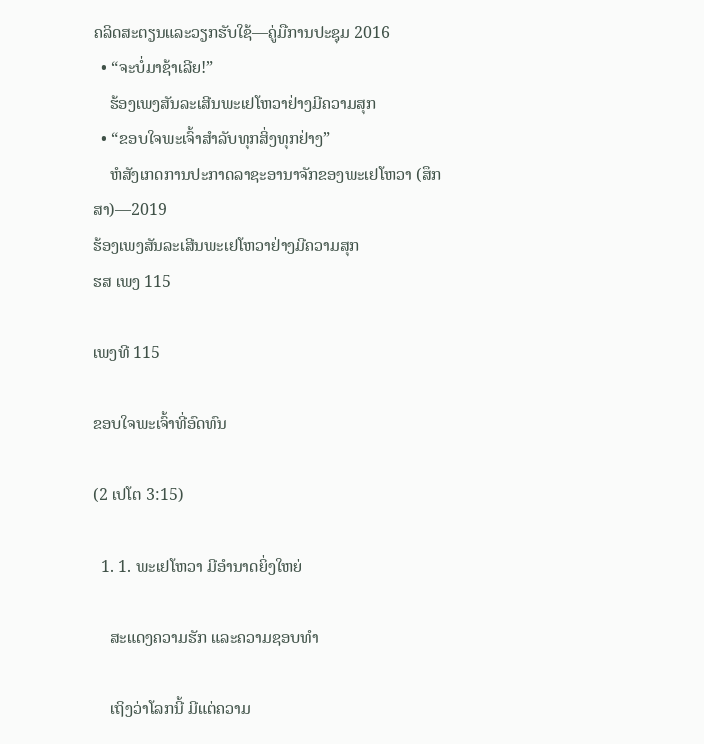ຄລິດສະຕຽນແລະວຽກຮັບໃຊ້—ຄູ່ມືການປະຊຸມ 2016
  • “ຈະບໍ່ມາຊ້າເລີຍ!”
    ຮ້ອງເພງສັນລະເສີນພະເຢໂຫວາຢ່າງມີຄວາມສຸກ
  • “ຂອບໃຈພະເຈົ້າສຳລັບທຸກສິ່ງທຸກຢ່າງ”
    ຫໍສັງເກດການປະກາດລາຊະອານາຈັກຂອງພະເຢໂຫວາ (ສຶກສາ)—2019
ຮ້ອງເພງສັນລະເສີນພະເຢໂຫວາຢ່າງມີຄວາມສຸກ
ຮສ ເພງ 115

ເພງທີ 115

ຂອບໃຈພະເຈົ້າທີ່ອົດທົນ

(2 ເປໂຕ 3:15)

  1. 1. ພະເຢໂຫວາ ມີອຳນາດຍິ່ງໃຫຍ່

    ສະແດງຄວາມຮັກ ແລະຄວາມຊອບທຳ

    ເຖິງວ່າໂລກນີ້ ມີແຕ່ຄວາມ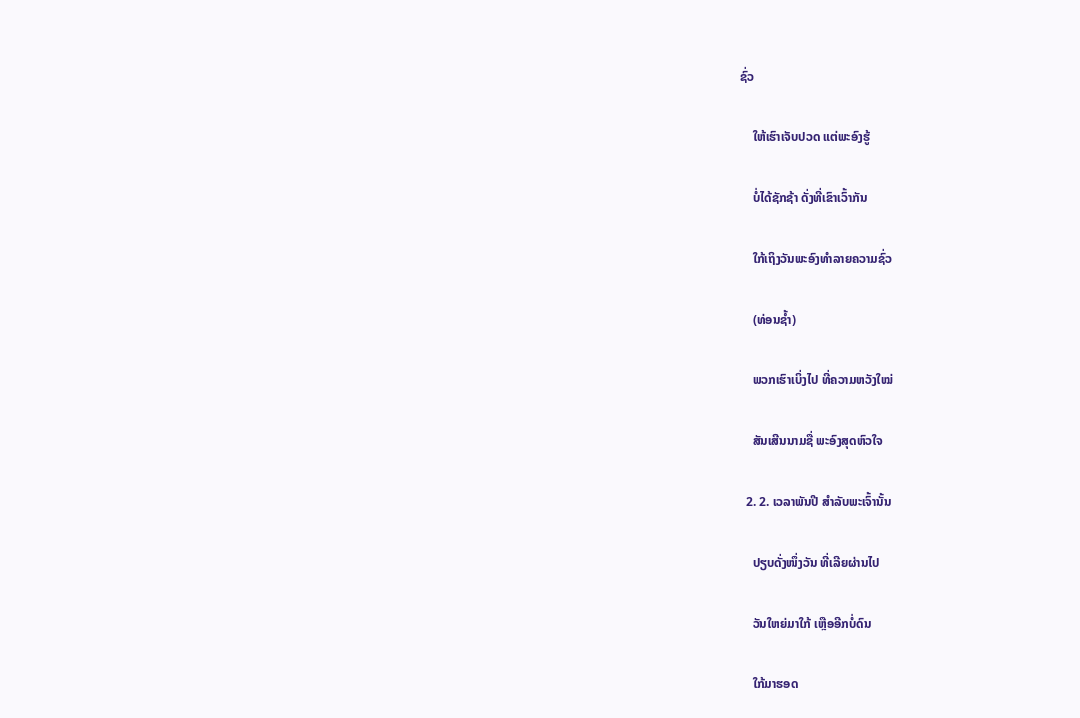ຊົ່ວ

    ໃຫ້ເຮົາເຈັບປວດ ແຕ່ພະອົງຮູ້

    ບໍ່ໄດ້ຊັກຊ້າ ດັ່ງທີ່ເຂົາເວົ້າກັນ

    ໃກ້ເຖິງວັນພະອົງທຳລາຍຄວາມຊົ່ວ

    (ທ່ອນຊ້ຳ)

    ພວກເຮົາເບິ່ງໄປ ທີ່ຄວາມຫວັງໃໝ່

    ສັນເສີນນາມຊື່ ພະອົງສຸດຫົວໃຈ

  2. 2. ເວລາພັນປີ ສຳລັບພະເຈົ້ານັ້ນ

    ປຽບດັ່ງໜຶ່ງວັນ ທີ່ເລີຍຜ່ານໄປ

    ວັນໃຫຍ່ມາໃກ້ ເຫຼືອອີກບໍ່ດົນ

    ໃກ້ມາຮອດ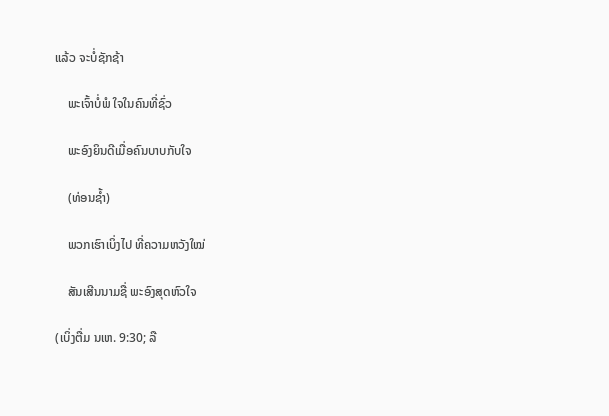ແລ້ວ ຈະບໍ່ຊັກຊ້າ

    ພະເຈົ້າບໍ່ພໍ ໃຈໃນຄົນທີ່ຊົ່ວ

    ພະອົງຍິນດີເມື່ອຄົນບາບກັບໃຈ

    (ທ່ອນຊ້ຳ)

    ພວກເຮົາເບິ່ງໄປ ທີ່ຄວາມຫວັງໃໝ່

    ສັນເສີນນາມຊື່ ພະອົງສຸດຫົວໃຈ

(ເບິ່ງຕື່ມ ນເຫ. 9:30; ລື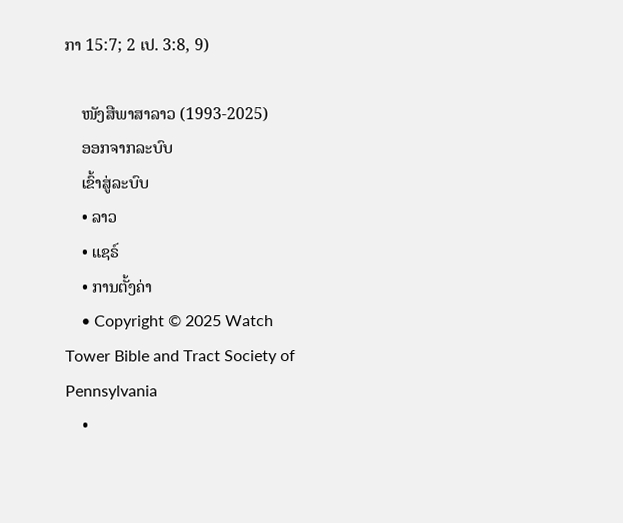ກາ 15:7; 2 ເປ. 3:8, 9)

    ໜັງສືພາສາລາວ (1993-2025)
    ອອກຈາກລະບົບ
    ເຂົ້າສູ່ລະບົບ
    • ລາວ
    • ແຊຣ໌
    • ການຕັ້ງຄ່າ
    • Copyright © 2025 Watch Tower Bible and Tract Society of Pennsylvania
    •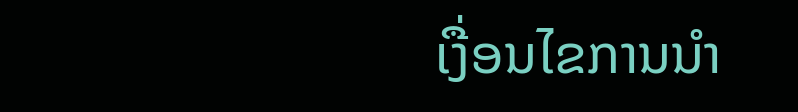ເງື່ອນໄຂການນຳ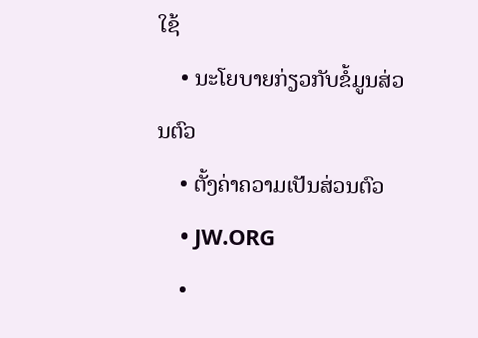ໃຊ້
    • ນະໂຍບາຍກ່ຽວກັບຂໍ້ມູນສ່ວນຕົວ
    • ຕັ້ງຄ່າຄວາມເປັນສ່ວນຕົວ
    • JW.ORG
    •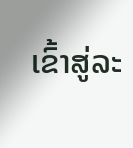ເຂົ້າສູ່ລະ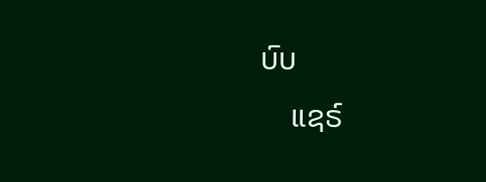ບົບ
    ແຊຣ໌